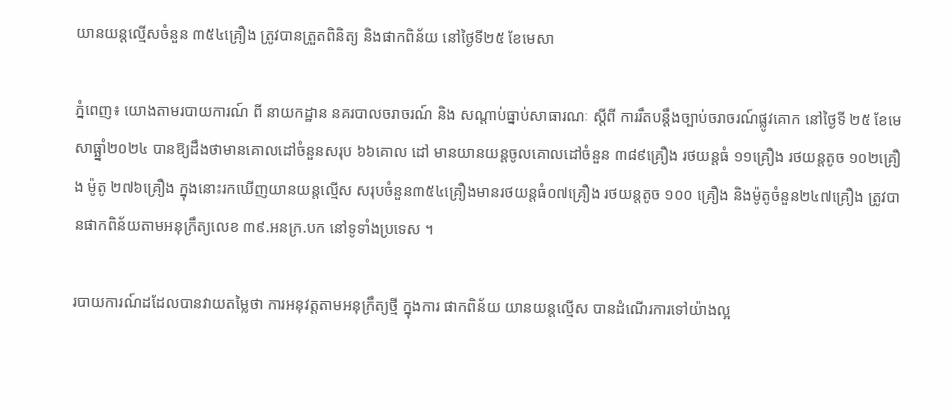យានយន្តល្មើសចំនួន ៣៥៤គ្រឿង ត្រូវបានត្រួតពិនិត្យ និងផាកពិន័យ នៅថ្ងៃទី២៥ ខែមេសា

ភ្នំពេញ៖ យោងតាមរបាយការណ៍ ពី នាយកដ្ឋាន នគរបាលចរាចរណ៍ និង សណ្តាប់ធ្នាប់សាធារណៈ ស្តីពី ការរឹតបន្ដឹងច្បាប់ចរាចរណ៍ផ្លូវគោក នៅថ្ងៃទី ២៥ ខែមេសាធ្ឆ្នាំ២០២៤ បានឱ្យដឹងថាមានគោលដៅចំនួនសរុប ៦៦គោល ដៅ មានយានយន្តចូលគោលដៅចំនួន ៣៨៩គ្រឿង រថយន្តធំ ១១គ្រឿង រថយន្តតូច ១០២គ្រឿង ម៉ូតូ ២៧៦គ្រឿង ក្នុងនោះរកឃើញយានយន្តល្មើស សរុបចំនួន៣៥៤គ្រឿងមានរថយន្តធំ០៧គ្រឿង រថយន្តតូច ១០០ គ្រឿង និងម៉ូតូចំនួន២៤៧គ្រឿង ត្រូវបានផាកពិន័យតាមអនុក្រឹត្យលេខ ៣៩.អនក្រ.បក នៅទូទាំងប្រទេស ។

របាយការណ៍ដដែលបានវាយតម្លៃថា ការអនុវត្តតាមអនុក្រឹត្យថ្មី ក្នុងការ ផាកពិន័យ យានយន្តល្មើស បានដំណើរការទៅយ៉ាងល្អ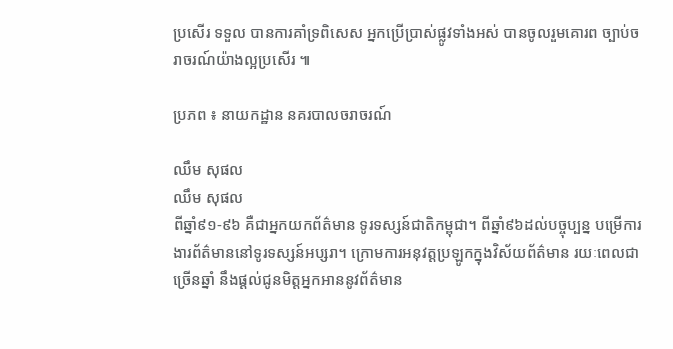ប្រសើរ ទទួល បានការគាំទ្រពិសេស អ្នកប្រើប្រាស់ផ្លូវទាំងអស់ បានចូលរួមគោរព ច្បាប់ចរាចរណ៍យ៉ាងល្អប្រសើរ ៕

ប្រភព ៖ នាយកដ្ឋាន នគរបាលចរាចរណ៍

ឈឹម សុផល
ឈឹម សុផល
ពីឆ្នាំ៩១-៩៦ គឺជាអ្នកយកព័ត៌មាន ទូរទស្សន៍ជាតិកម្ពុជា។ ពីឆ្នាំ៩៦ដល់បច្ចុប្បន្ន បម្រើការងារព័ត៌មាននៅទូរទស្សន៍អប្សរា។ ក្រោមការអនុវត្តប្រឡូកក្នុងវិស័យព័ត៌មាន រយៈពេលជាច្រើនឆ្នាំ នឹងផ្ដល់ជូនមិត្តអ្នកអាននូវព័ត៌មាន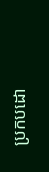ប្រកបដោ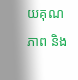យគុណភាព និង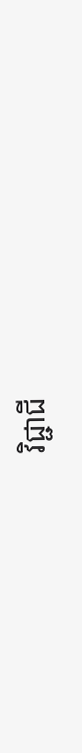វិជ្ជាជី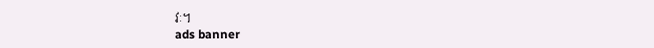វៈ។
ads banner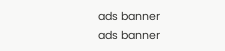ads banner
ads banner